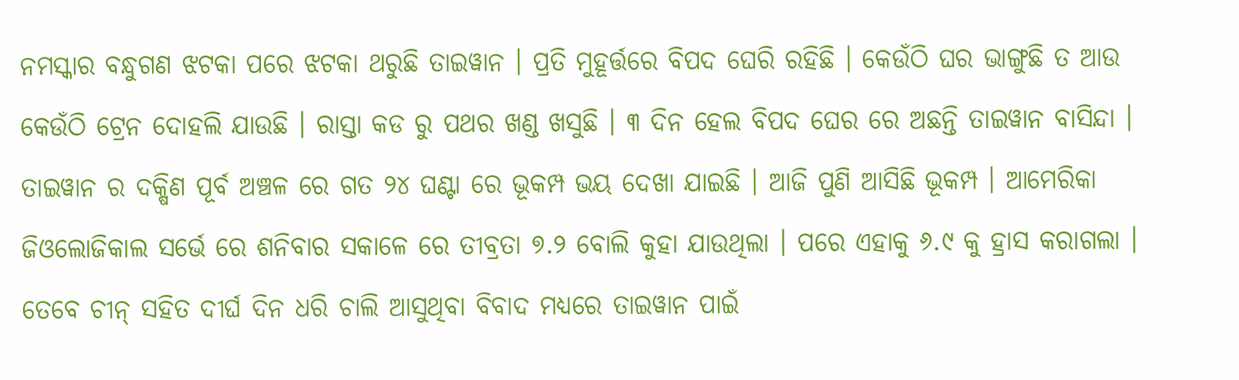ନମସ୍କାର ବନ୍ଧୁଗଣ ଝଟକା ପରେ ଝଟକା ଥରୁଛି ତାଇୱାନ । ପ୍ରତି ମୁହୂର୍ତ୍ତରେ ବିପଦ ଘେରି ରହିଛି । କେଉଁଠି ଘର ଭାଙ୍ଗୁଛି ତ ଆଉ କେଉଁଠି ଟ୍ରେନ ଦୋହଲି ଯାଉଛି । ରାସ୍ତା କଡ ରୁ ପଥର ଖଣ୍ଡ ଖସୁଛି । ୩ ଦିନ ହେଲ ବିପଦ ଘେର ରେ ଅଛନ୍ତି ତାଇୱାନ ବାସିନ୍ଦା । ତାଇୱାନ ର ଦକ୍ଷିଣ ପୂର୍ବ ଅଞ୍ଚଳ ରେ ଗତ ୨୪ ଘଣ୍ଟା ରେ ଭୂକମ୍ପ ଭୟ ଦେଖା ଯାଇଛି । ଆଜି ପୁଣି ଆସିଛି ଭୂକମ୍ପ । ଆମେରିକା ଜିଓଲୋଜିକାଲ ସର୍ଭେ ରେ ଶନିବାର ସକାଳେ ରେ ତୀବ୍ରତା ୭.୨ ବୋଲି କୁହା ଯାଉଥିଲା । ପରେ ଏହାକୁ ୬.୯ କୁ ହ୍ରାସ କରାଗଲା ।
ତେବେ ଚୀନ୍ ସହିତ ଦୀର୍ଘ ଦିନ ଧରି ଚାଲି ଆସୁଥିବା ବିବାଦ ମଧ୍ୟରେ ତାଇୱାନ ପାଇଁ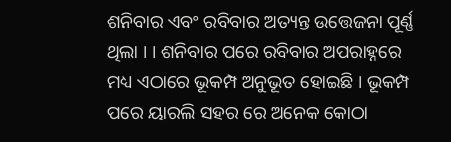ଶନିବାର ଏବଂ ରବିବାର ଅତ୍ୟନ୍ତ ଉତ୍ତେଜନା ପୂର୍ଣ୍ଣ ଥିଲା । । ଶନିବାର ପରେ ରବିବାର ଅପରାହ୍ନରେ ମଧ୍ୟ ଏଠାରେ ଭୂକମ୍ପ ଅନୁଭୂତ ହୋଇଛି । ଭୂକମ୍ପ ପରେ ୟାରଲି ସହର ରେ ଅନେକ କୋଠା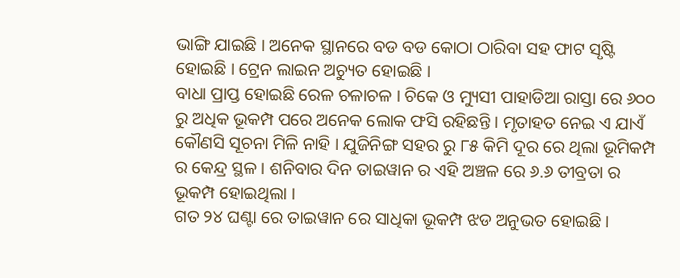ଭାଙ୍ଗି ଯାଇଛି । ଅନେକ ସ୍ଥାନରେ ବଡ ବଡ କୋଠା ଠାରିବା ସହ ଫାଟ ସୃଷ୍ଟି ହୋଇଛି । ଟ୍ରେନ ଲାଇନ ଅଚ୍ୟୁତ ହୋଇଛି ।
ବାଧା ପ୍ରାପ୍ତ ହୋଇଛି ରେଳ ଚଳାଚଳ । ଚିକେ ଓ ମ୍ୟୁସୀ ପାହାଡିଆ ରାସ୍ତା ରେ ୬୦୦ ରୁ ଅଧିକ ଭୂକମ୍ପ ପରେ ଅନେକ ଲୋକ ଫସି ରହିଛନ୍ତି । ମୃତାହତ ନେଇ ଏ ଯାଏଁ କୌଣସି ସୂଚନା ମିଳି ନାହି । ଯୁଜିନିଙ୍ଗ ସହର ରୁ ୮୫ କିମି ଦୂର ରେ ଥିଲା ଭୂମିକମ୍ପ ର କେନ୍ଦ୍ର ସ୍ଥଳ । ଶନିବାର ଦିନ ତାଇୱାନ ର ଏହି ଅଞ୍ଚଳ ରେ ୬.୬ ତୀବ୍ରତା ର ଭୂକମ୍ପ ହୋଇଥିଲା ।
ଗତ ୨୪ ଘଣ୍ଟା ରେ ତାଇୱାନ ରେ ସାଧିକା ଭୂକମ୍ପ ଝଡ ଅନୁଭତ ହୋଇଛି ।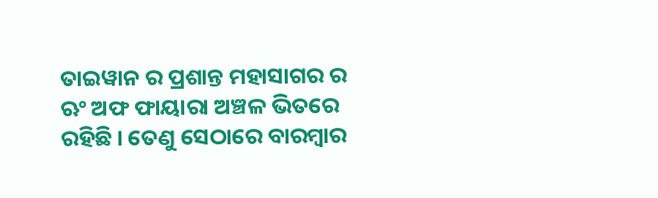ତାଇୱାନ ର ପ୍ରଶାନ୍ତ ମହାସାଗର ର ଋଂ ଅଫ ଫାୟାରା ଅଞ୍ଚଳ ଭିତରେ ରହିଛି । ତେଣୁ ସେଠାରେ ବାରମ୍ବାର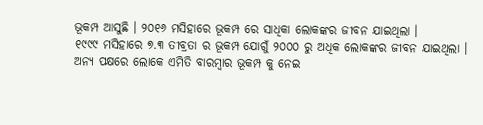ଭୂକମ୍ପ ଆସୁଛି । ୨୦୧୬ ମସିହାରେ ଭୂକମ୍ପ ରେ ସାଧିକା ଲୋକଙ୍କର ଜୀବନ ଯାଇଥିଲା ।
୧୯୯୯ ମସିହାରେ ୭.୩ ତୀବ୍ରତା ର ଭୂକମ୍ପ ଯୋଗୁଁ ୨୦୦୦ ରୁ ଅଧିକ ଲୋକଙ୍କର ଜୀବନ ଯାଇଥିଲା । ଅନ୍ୟ ପକ୍ଷରେ ଲୋକେ ଏମିତି ବାରମ୍ବାର ଭୂକମ୍ପ କୁ ନେଇ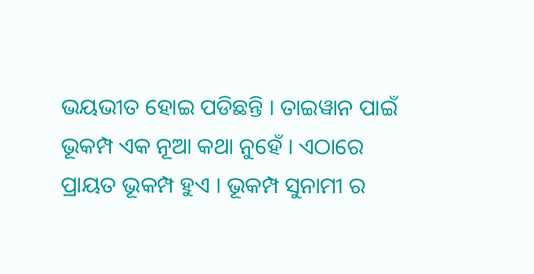ଭୟଭୀତ ହୋଇ ପଡିଛନ୍ତି । ତାଇୱାନ ପାଇଁ ଭୂକମ୍ପ ଏକ ନୂଆ କଥା ନୁହେଁ । ଏଠାରେ ପ୍ରାୟତ ଭୂକମ୍ପ ହୁଏ । ଭୂକମ୍ପ ସୁନାମୀ ର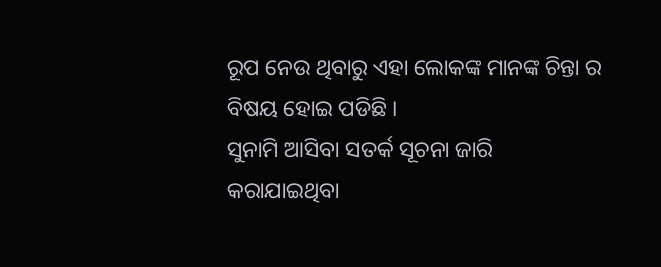ରୂପ ନେଉ ଥିବାରୁ ଏହା ଲୋକଙ୍କ ମାନଙ୍କ ଚିନ୍ତା ର ବିଷୟ ହୋଇ ପଡିଛି ।
ସୁନାମି ଆସିବା ସତର୍କ ସୂଚନା ଜାରି କରାଯାଇଥିବା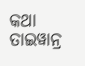କଥା ତାଇୱାନ୍ର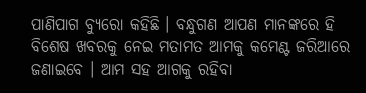ପାଣିପାଗ ବ୍ୟୁରୋ କହିଛି । ବନ୍ଧୁଗଣ ଆପଣ ମାନଙ୍କରେ ହି ବିଶେଷ ଖବରକୁ ନେଇ ମତାମତ ଆମକୁ କମେଣ୍ଟ ଜରିଆରେ ଜଣାଇବେ । ଆମ ସହ ଆଗକୁ ରହିବା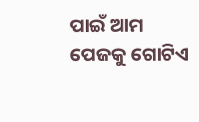ପାଇଁ ଆମ ପେଜକୁ ଗୋଟିଏ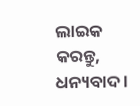ଲାଇକ କରନ୍ତୁ, ଧନ୍ୟବାଦ ।